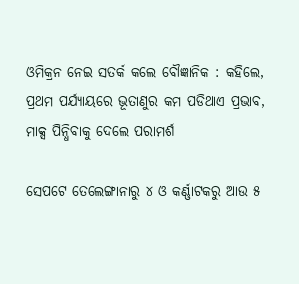ଓମିକ୍ରନ ନେଇ ସତର୍କ କଲେ ବୌଜ୍ଞାନିକ : କହିଲେ, ପ୍ରଥମ ପର୍ଯ୍ୟାୟରେ ଭୂତାଣୁର କମ ପଡିଥାଏ ପ୍ରଭାବ, ମାକ୍ସ ପିନ୍ଧିବାକୁ ଦେଲେ ପରାମର୍ଶ

ସେପଟେ ତେଲେଙ୍ଗାନାରୁ ୪ ଓ କର୍ଣ୍ଣାଟକରୁ ଆଉ ୫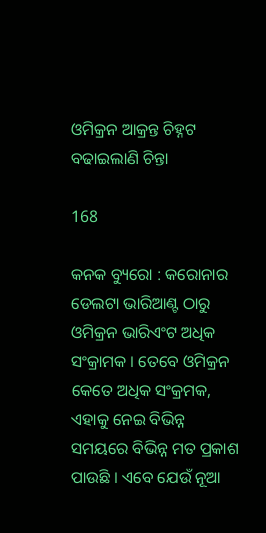ଓମିକ୍ରନ ଆକ୍ରନ୍ତ ଚିହ୍ନଟ ବଢାଇଲାଣି ଚିନ୍ତା

168

କନକ ବ୍ୟୁରୋ : କରୋନାର ଡେଲଟା ଭାରିଆଣ୍ଟ ଠାରୁ ଓମିକ୍ରନ ଭାରିଏଂଟ ଅଧିକ ସଂକ୍ରାମକ । ତେବେ ଓମିକ୍ରନ କେତେ ଅଧିକ ସଂକ୍ରମକ, ଏହାକୁ ନେଇ ବିଭିନ୍ନ ସମୟରେ ବିଭିନ୍ନ ମତ ପ୍ରକାଶ ପାଉଛି । ଏବେ ଯେଉଁ ନୂଆ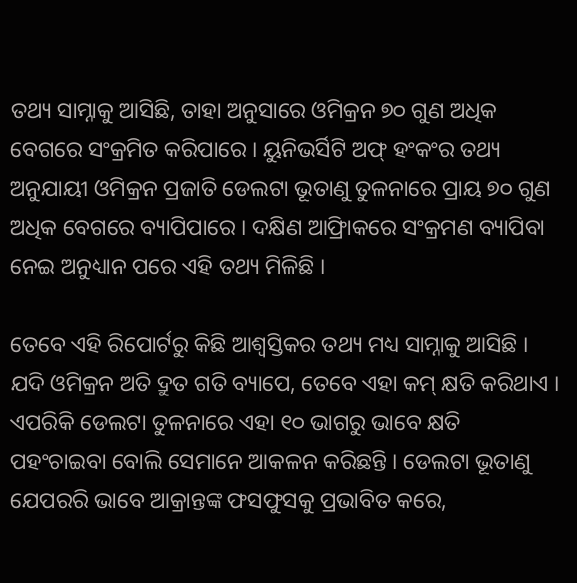ତଥ୍ୟ ସାମ୍ନାକୁ ଆସିଛି, ତାହା ଅନୁସାରେ ଓମିକ୍ରନ ୭୦ ଗୁଣ ଅଧିକ ବେଗରେ ସଂକ୍ରମିତ କରିପାରେ । ୟୁନିଭର୍ସିଟି ଅଫ୍ ହଂକଂର ତଥ୍ୟ ଅନୁଯାୟୀ ଓମିକ୍ରନ ପ୍ରଜାତି ଡେଲଟା ଭୂତାଣୁ ତୁଳନାରେ ପ୍ରାୟ ୭୦ ଗୁଣ ଅଧିକ ବେଗରେ ବ୍ୟାପିପାରେ । ଦକ୍ଷିଣ ଆଫ୍ରିାକରେ ସଂକ୍ରମଣ ବ୍ୟାପିବା ନେଇ ଅନୁଧ୍ୟାନ ପରେ ଏହି ତଥ୍ୟ ମିଳିଛି ।

ତେବେ ଏହି ରିପୋର୍ଟରୁ କିଛି ଆଶ୍ୱସ୍ତିକର ତଥ୍ୟ ମଧ୍ୟ ସାମ୍ନାକୁ ଆସିଛି । ଯଦି ଓମିକ୍ରନ ଅତି ଦ୍ରୁତ ଗତି ବ୍ୟାପେ, ତେବେ ଏହା କମ୍ କ୍ଷତି କରିଥାଏ । ଏପରିକି ଡେଲଟା ତୁଳନାରେ ଏହା ୧୦ ଭାଗରୁ ଭାବେ କ୍ଷତି ପହଂଚାଇବା ବୋଲି ସେମାନେ ଆକଳନ କରିଛନ୍ତି । ଡେଲଟା ଭୂତାଣୁ ଯେପରରି ଭାବେ ଆକ୍ରାନ୍ତଙ୍କ ଫସଫୁସକୁ ପ୍ରଭାବିତ କରେ,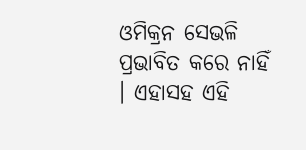ଓମିକ୍ରନ ସେଭଳି ପ୍ରଭାବିତ କରେ ନାହିଁ । ଏହାସହ ଏହି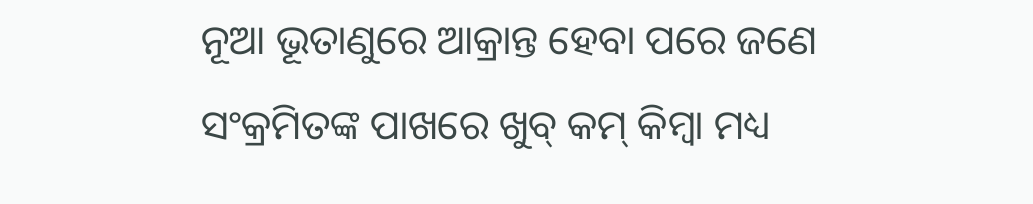ନୂଆ ଭୂତାଣୁରେ ଆକ୍ରାନ୍ତ ହେବା ପରେ ଜଣେ ସଂକ୍ରମିତଙ୍କ ପାଖରେ ଖୁବ୍ କମ୍ କିମ୍ବା ମଧ୍ୟ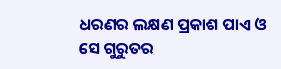ଧରଣର ଲକ୍ଷଣ ପ୍ରକାଶ ପାଏ ଓ ସେ ଗୁରୁତର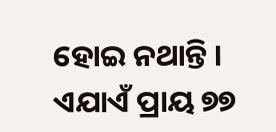ହୋଇ ନଥାନ୍ତି । ଏଯାଏଁ ପ୍ରାୟ ୭୭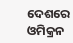ଦେଶରେ ଓମିକ୍ରନ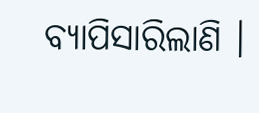ବ୍ୟାପିସାରିଲାଣି ।